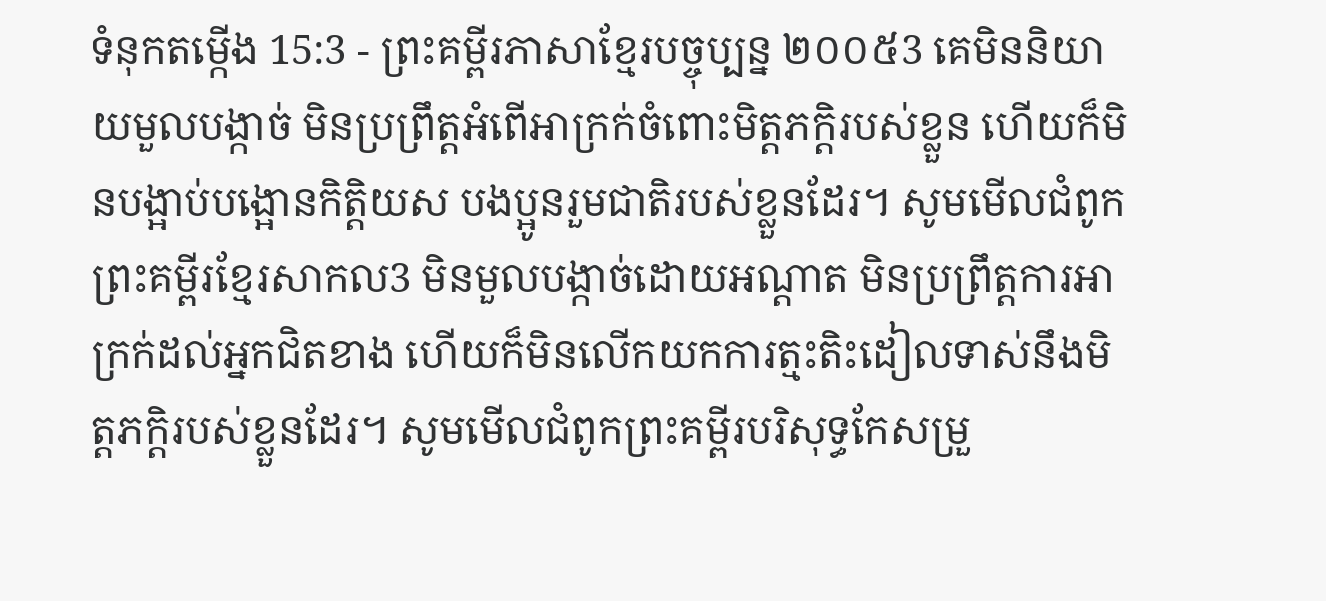ទំនុកតម្កើង 15:3 - ព្រះគម្ពីរភាសាខ្មែរបច្ចុប្បន្ន ២០០៥3 គេមិននិយាយមួលបង្កាច់ មិនប្រព្រឹត្តអំពើអាក្រក់ចំពោះមិត្តភក្ដិរបស់ខ្លួន ហើយក៏មិនបង្អាប់បង្អោនកិត្តិយស បងប្អូនរួមជាតិរបស់ខ្លួនដែរ។ សូមមើលជំពូកព្រះគម្ពីរខ្មែរសាកល3 មិនមួលបង្កាច់ដោយអណ្ដាត មិនប្រព្រឹត្តការអាក្រក់ដល់អ្នកជិតខាង ហើយក៏មិនលើកយកការត្មះតិះដៀលទាស់នឹងមិត្តភក្ដិរបស់ខ្លួនដែរ។ សូមមើលជំពូកព្រះគម្ពីរបរិសុទ្ធកែសម្រួ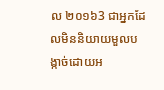ល ២០១៦3 ជាអ្នកដែលមិននិយាយមួលបង្កាច់ដោយអ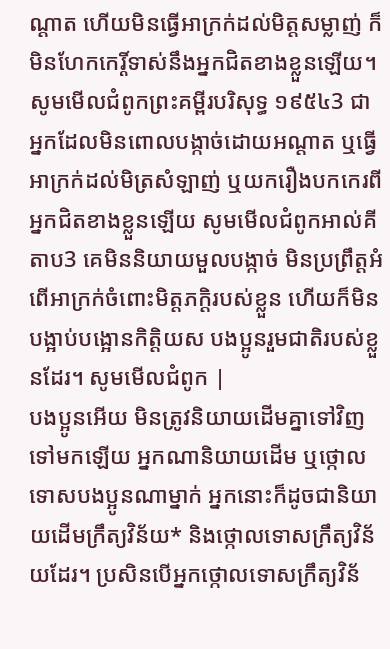ណ្ដាត ហើយមិនធ្វើអាក្រក់ដល់មិត្តសម្លាញ់ ក៏មិនហែកកេរ្តិ៍ទាស់នឹងអ្នកជិតខាងខ្លួនឡើយ។ សូមមើលជំពូកព្រះគម្ពីរបរិសុទ្ធ ១៩៥៤3 ជាអ្នកដែលមិនពោលបង្កាច់ដោយអណ្តាត ឬធ្វើអាក្រក់ដល់មិត្រសំឡាញ់ ឬយករឿងបកកេរពីអ្នកជិតខាងខ្លួនឡើយ សូមមើលជំពូកអាល់គីតាប3 គេមិននិយាយមួលបង្កាច់ មិនប្រព្រឹត្តអំពើអាក្រក់ចំពោះមិត្តភក្ដិរបស់ខ្លួន ហើយក៏មិនបង្អាប់បង្អោនកិត្តិយស បងប្អូនរួមជាតិរបស់ខ្លួនដែរ។ សូមមើលជំពូក |
បងប្អូនអើយ មិនត្រូវនិយាយដើមគ្នាទៅវិញទៅមកឡើយ អ្នកណានិយាយដើម ឬថ្កោលទោសបងប្អូនណាម្នាក់ អ្នកនោះក៏ដូចជានិយាយដើមក្រឹត្យវិន័យ* និងថ្កោលទោសក្រឹត្យវិន័យដែរ។ ប្រសិនបើអ្នកថ្កោលទោសក្រឹត្យវិន័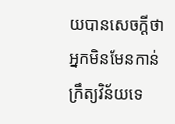យបានសេចក្ដីថា អ្នកមិនមែនកាន់ក្រឹត្យវិន័យទេ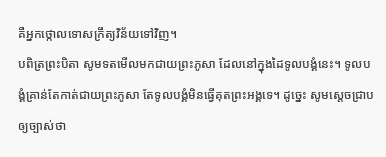គឺអ្នកថ្កោលទោសក្រឹត្យវិន័យទៅវិញ។
បពិត្រព្រះបិតា សូមទតមើលមកជាយព្រះភូសា ដែលនៅក្នុងដៃទូលបង្គំនេះ។ ទូលបង្គំគ្រាន់តែកាត់ជាយព្រះភូសា តែទូលបង្គំមិនធ្វើគុតព្រះអង្គទេ។ ដូច្នេះ សូមស្ដេចជ្រាបឲ្យច្បាស់ថា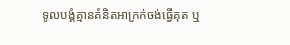ទូលបង្គំគ្មានគំនិតអាក្រក់ចង់ធ្វើគុត ឬ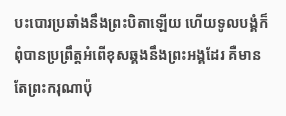បះបោរប្រឆាំងនឹងព្រះបិតាឡើយ ហើយទូលបង្គំក៏ពុំបានប្រព្រឹត្តអំពើខុសឆ្គងនឹងព្រះអង្គដែរ គឺមានតែព្រះករុណាប៉ុ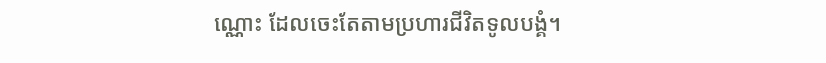ណ្ណោះ ដែលចេះតែតាមប្រហារជីវិតទូលបង្គំ។